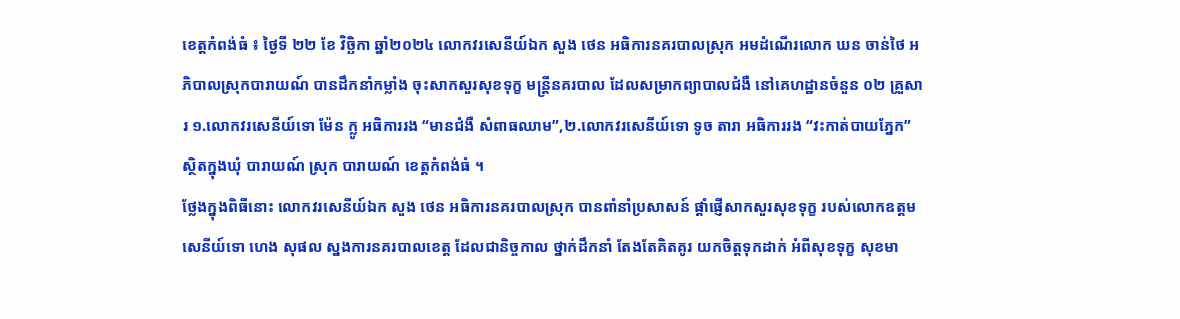ខេត្តកំពង់ធំ ៖ ថ្ងៃទី ២២ ខែ វិច្ឆិកា ឆ្នាំ២០២៤ លោកវរសេនីយ៍ឯក សួង ថេន អធិការនគរបាលស្រុក អមដំណើរលោក ឃន ចាន់ថៃ អភិបាលស្រុកបារាយណ៍ បានដឹកនាំកម្លាំង ចុះសាកសួរសុខទុក្ខ មន្ត្រីនគរបាល ដែលសម្រាកព្យាបាលជំងឺ នៅគេហដ្ឋានចំនួន ០២ គ្រួសារ ១.លោកវរសេនីយ៍ទោ ម៉ែន ក្លូ អធិការរង “មានជំងឺ សំពាធឈាម”,២.លោកវរសេនីយ៍ទោ ទូច តារា អធិការរង “វះកាត់បាយភ្នែក” ស្ថិតក្នុងឃុំ បារាយណ៍ ស្រុក បារាយណ៍ ខេត្តកំពង់ធំ ។
ថ្លែងក្នុងពិធីនោះ លោកវរសេនីយ៍ឯក សួង ថេន អធិការនគរបាលស្រុក បានពាំនាំប្រសាសន៍ ផ្តាំផ្ញើសាកសួរសុខទុក្ខ របស់លោកឧត្តមសេនីយ៍ទោ ហេង សុផល ស្នងការនគរបាលខេត្ត ដែលជានិច្ចកាល ថ្នាក់ដឹកនាំ តែងតែគិតគូរ យកចិត្តទុកដាក់ អំពីសុខទុក្ខ សុខមា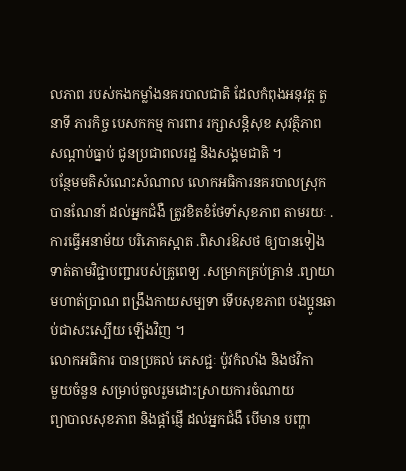លភាព របស់កងកម្លាំងនគរបាលជាតិ ដែលកំពុងអនុវត្ត តួនាទី ភារកិច្ច បេសកកម្ម ការពារ រក្សាសន្តិសុខ សុវត្ថិភាព សណ្តាប់ធ្នាប់ ជូនប្រជាពលរដ្ឋ និងសង្គមជាតិ ។
បន្ថែមមតិសំណេះសំណាល លោកអធិការនគរបាលស្រុក បានណែនាំ ដល់អ្នកជំងឺ ត្រូវខិតខំថែទាំសុខភាព តាមរយៈ .ការធ្វើអនាម័យ បរិភោគស្អាត .ពិសារឱសថ ឲ្យបានទៀងទាត់តាមវិជ្ជាបញ្ជារបស់គ្រូពេទ្យ .សម្រាកគ្រប់គ្រាន់ .ព្យាយាមហាត់ប្រាណ ពង្រឹងកាយសម្បទា ទើបសុខភាព បងប្អូនឆាប់ជាសះស្បើយ ឡើងវិញ ។
លោកអធិការ បានប្រគល់ ភេសជ្ជៈ ប៉ូវកំលាំង និងថវិកា
មួយចំនួន សម្រាប់ចូលរួមដោះស្រាយការចំណាយ
ព្យាបាលសុខភាព និងផ្ដាំផ្ញើ ដល់អ្នកជំងឺ បើមាន បញ្ហា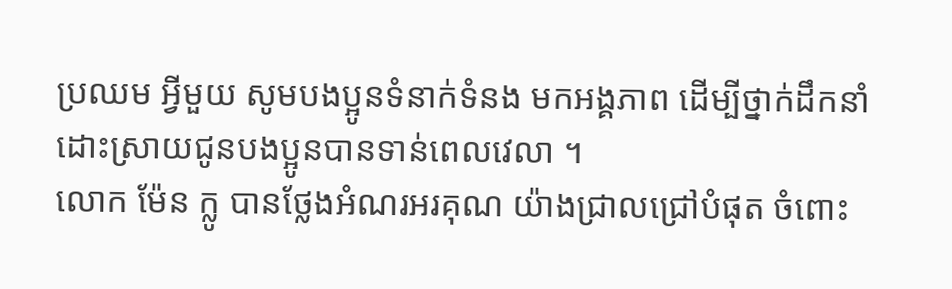ប្រឈម អ្វីមួយ សូមបងប្អូនទំនាក់ទំនង មកអង្គភាព ដើម្បីថ្នាក់ដឹកនាំ ដោះស្រាយជូនបងប្អូនបានទាន់ពេលវេលា ។
លោក ម៉ែន ក្លូ បានថ្លែងអំណរអរគុណ យ៉ាងជ្រាលជ្រៅបំផុត ចំពោះ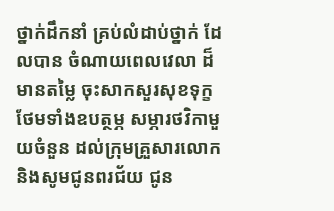ថ្នាក់ដឹកនាំ គ្រប់លំដាប់ថ្នាក់ ដែលបាន ចំណាយពេលវេលា ដ៏មានតម្លៃ ចុះសាកសួរសុខទុក្ខ ថែមទាំងឧបត្ថម្ភ សម្ភារថវិកាមួយចំនួន ដល់ក្រុមគ្រួសារលោក និងសូមជូនពរជ័យ ជូន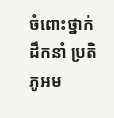ចំពោះថ្នាក់ដឹកនាំ ប្រតិភូអម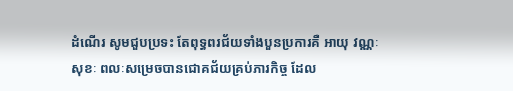ដំណើរ សូមជួបប្រទះ តែពុទ្ធពរជ័យទាំងបួនប្រការគឺ អាយុ វណ្ណៈ សុខៈ ពលៈសម្រេចបានជោគជ័យគ្រប់ភារកិច្ច ដែល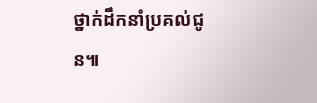ថ្នាក់ដឹកនាំប្រគល់ជូន៕